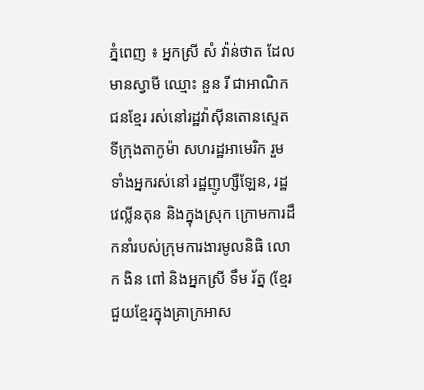ភ្នំពេញ ៖ អ្នកស្រី សំ វ៉ាន់ថាត ដែលមានស្វាមី ឈ្មោះ នួន រី ជាអាណិកជនខ្មែរ រស់នៅរដ្ឋវ៉ាស៊ីនតោនស្ទេត ទីក្រុងតាកូម៉ា សហរដ្ឋអាមេរិក រួមទាំងអ្នករស់នៅ រដ្ឋញូហ្សឺឡែន, រដ្ឋវេល្លីនតុន និងក្នុងស្រុក ក្រោមការដឹកនាំរបស់ក្រុមការងារមូលនិធិ លោក ងិន ពៅ និងអ្នកស្រី ទឹម រ័ត្ន (ខ្មែរជួយខ្មែរក្នុងគ្រាក្រអាស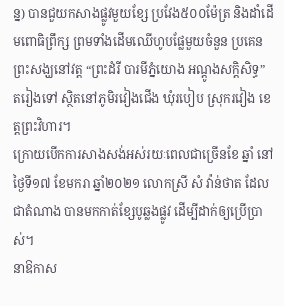ន្ន) បានជួយកសាងផ្លូវមួយខ្សែ ប្រវែង៥០០ម៉ែត្រ និងដាំដើមពោធិព្រឹក្ស ព្រមទាំងដើមឈើហូបផ្លែមួយចំនួន ប្រគេនព្រះសង្ឃនៅវត្ត “ព្រះដំរី បារមីភ្នំយោង អណ្តូងសក្តិសិទ្ធ” តរៀងទៅ ស្ថិតនៅភូមិរវៀងជើង ឃុំរបៀប ស្រុករវៀង ខេត្តព្រះវិហារ។
ក្រោយបើកការសាងសង់អស់រយៈពេលជាច្រើនខែ ឆ្នាំ នៅថ្ងៃទី១៧ ខែមករា ឆ្នាំ២០២១ លោកស្រី សំ វ៉ាន់ថាត ដែលជាតំណាង បានមកកាត់ខ្សែបូឆ្លងផ្លូវ ដើម្បីដាក់ឲ្យប្រើប្រាស់។
នាឱកាស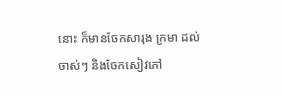នោះ ក៏មានចែកសារុង ក្រមា ដល់ចាស់ៗ និងចែកសៀវភៅ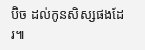ប៊ិច ដល់កូនសិស្សផងដែរ៕